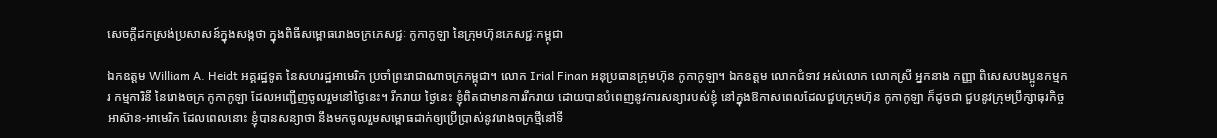សេចក្តីដកស្រង់ប្រសាសន៍ក្នុងសង្កថា ក្នុងពិធីសម្ពោធរោងចក្រភេសជ្ជៈ កូកាកូឡា នៃក្រុមហ៊ុនភេសជ្ជៈកម្ពុជា

ឯកឧត្តម William A. Heidt អគ្គរដ្ឋទូត នៃសហរដ្ឋអាមេរិក ប្រចាំព្រះរាជាណាចក្រកម្ពុជា។ លោក Irial Finan អនុប្រធានក្រុមហ៊ុន កូកាកូឡា។ ឯកឧត្តម លោកជំទាវ អស់លោក លោកស្រី អ្នកនាង កញ្ញា ពិសេសបងប្អូនកម្មករ កម្មការិនី នៃរោងចក្រ កូកាកូឡា ដែលអញ្ជើញចូលរួមនៅថ្ងៃនេះ។ រីករាយ ថ្ងៃនេះ ខ្ញុំពិតជាមានការរីករាយ ដោយបានបំពេញនូវការសន្យារបស់ខ្ញុំ នៅក្នុងឱកាសពេលដែលជួបក្រុមហ៊ុន កូកាកូឡា ក៏ដូចជា ជួបនូវក្រុមប្រឹក្សាធុរកិច្ច អាស៊ាន-អាមេរិក ដែលពេលនោះ ខ្ញុំបានសន្យាថា នឹងមកចូលរួមសម្ពោធដាក់ឲ្យប្រើប្រាស់នូវរោងចក្រថ្មីនៅទី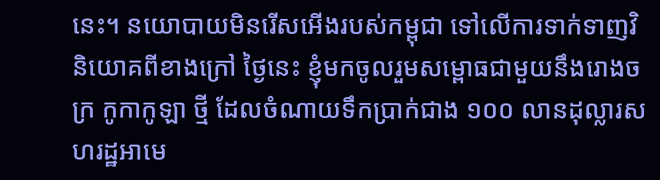នេះ។ នយោបាយមិនរើសអើងរបស់កម្ពុជា ទៅលើការទាក់ទាញវិនិយោគពីខាងក្រៅ ថ្ងៃនេះ ខ្ញុំមកចូលរួមសម្ពោធជាមួយនឹងរោងចក្រ កូកាកូឡា ថ្មី ដែលចំណាយទឹកប្រាក់ជាង ១០០ លានដុល្លារសហរដ្ឋអាមេ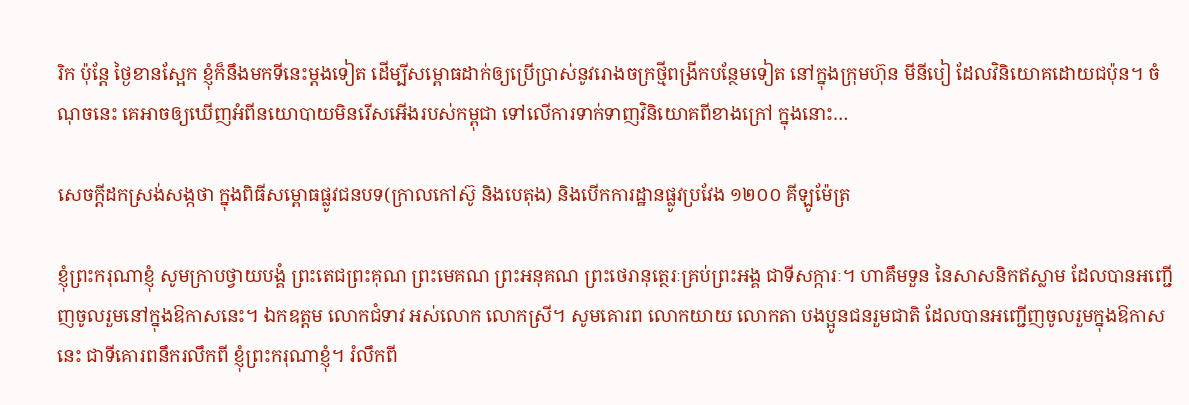រិក ប៉ុន្តែ ថ្ងៃខានស្អែក ខ្ញុំក៏នឹងមកទីនេះម្ដងទៀត ដើម្បីសម្ពោធដាក់ឲ្យប្រើប្រាស់នូវរោងចក្រថ្មីពង្រីកបន្ថែមទៀត នៅក្នុងក្រុមហ៊ុន មីនីបៀ ដែលវិនិយោគដោយជប៉ុន។ ចំណុចនេះ គេអាចឲ្យឃើញអំពីនយោបាយមិនរើសអើងរបស់កម្ពុជា ទៅលើការទាក់ទាញវិនិយោគពីខាងក្រៅ ក្នុងនោះ…

សេចក្តីដកស្រង់សង្កថា ក្នុងពិធីសម្ពោធផ្លូវជនបទ(ក្រាលកៅស៊ូ និងបេតុង) និងបើកការដ្ឋានផ្លូវប្រវែង ១២០០ គីឡូម៉ែត្រ

ខ្ញុំព្រះករុណាខ្ញុំ សូមក្រាបថ្វាយបង្គំ ព្រះតេជព្រះគុណ ព្រះមេគណ ព្រះអនុគណ ព្រះថេរានុត្ថេរៈគ្រប់ព្រះអង្គ ជាទីសក្ការៈ។ ហាគឹមទួន នៃសាសនិកឥស្លាម ដែលបានអញ្ជើញចូលរួមនៅក្នុងឱកាសនេះ។ ឯកឧត្តម លោកជំទាវ អស់លោក លោកស្រី។ សូមគោរព លោកយាយ លោកតា បងប្អូនជនរួមជាតិ ដែលបានអញ្ជើញចូលរួមក្នុងឱកាសនេះ ជាទីគោរពនឹករលឹកពី ខ្ញុំព្រះករុណាខ្ញុំ។ រំលឹកពី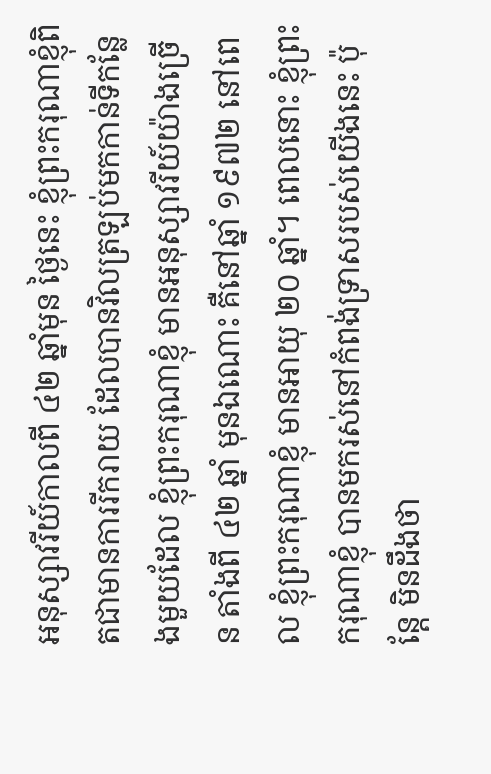អនុស្សាវរីយ៍កាលពី ៤២ ឆ្នាំមុន ថ្ងៃនេះ ខ្ញុំព្រះករុណាខ្ញុំពិតជាមានការរីករាយ ដែលបានវិលត្រឡប់មកកាន់ទីកន្លែងមួយដែល ខ្ញុំព្រះករុណាខ្ញុំ មានអនុស្សាវរីយ៍យ៉ាងច្រើន តាំងពី ៤២ ឆ្នាំ មុនឯណោះ គឺនៅឆ្នាំ ១៩៧២ នៅពេល ខ្ញុំព្រះករុណាខ្ញុំ មានអាយុ ២០ ឆ្នាំ។ ពេលនោះ ខ្ញុំព្រះករុណាខ្ញុំ បានមករស់នៅកំពង់ទ្រាសរបស់យើងនេះ ប៉ុន្តែ មិនដឹងថា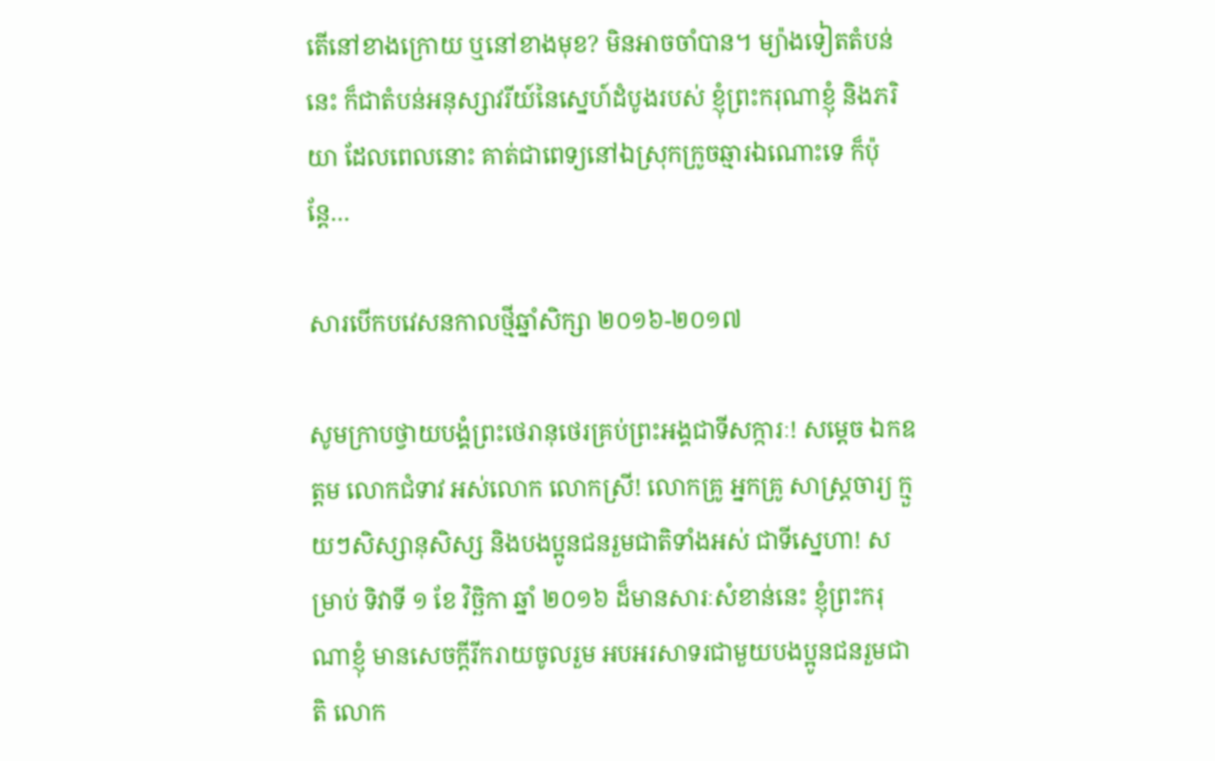តើនៅខាងក្រោយ ឬនៅខាងមុខ? មិនអាចចាំបាន។ ម្យ៉ាងទៀតតំបន់នេះ ក៏ជាតំបន់អនុស្សាវរីយ៍នៃស្នេហ៍ដំបូងរបស់ ខ្ញុំព្រះករុណាខ្ញុំ និងភរិយា ដែលពេលនោះ គាត់ជាពេទ្យនៅឯស្រុកក្រូចឆ្មារឯណោះទេ ក៏ប៉ុន្តែ…

សារបើកបវេសនកាលថ្មីឆ្នាំសិក្សា ២០១៦-២០១៧

សូមក្រាបថ្វាយបង្គំព្រះថេរានុថេរគ្រប់ព្រះអង្គជាទីសក្ការៈ! សម្តេច ឯកឧត្តម លោកជំទាវ អស់លោក លោកស្រី! លោកគ្រូ អ្នកគ្រូ សាស្ត្រចារ្យ ក្មួយៗសិស្សានុសិស្ស និងបងប្អូនជនរួមជាតិទាំងអស់ ជាទីស្នេហា! សម្រាប់ ទិវាទី ១ ខែ វិច្ឆិកា ឆ្នាំ ២០១៦ ដ៏មានសារៈសំខាន់នេះ ខ្ញុំព្រះករុណាខ្ញុំ មានសេចក្តីរីករាយចូលរួម អបអរសាទរជាមួយបងប្អូនជនរួមជាតិ លោក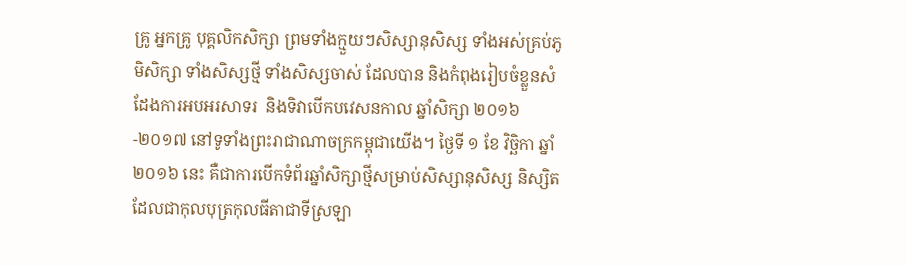គ្រូ អ្នកគ្រូ បុគ្គលិកសិក្សា ព្រមទាំងក្មួយៗសិស្សានុសិស្ស ទាំងអស់គ្រប់ភូមិសិក្សា ទាំងសិស្សថ្មី ទាំងសិស្សចាស់ ដែលបាន និងកំពុងរៀបចំខ្លួនសំដែងការអបអរសាទរ  និងទិវាបើកបវេសនកាល ឆ្នាំសិក្សា ២០១៦-២០១៧ នៅទូទាំងព្រះរាជាណាចក្រកម្ពុជាយើង។ ថ្ងៃទី ១ ខែ វិច្ឆិកា ឆ្នាំ ២០១៦ នេះ គឺជាការបើកទំព័រឆ្នាំសិក្សាថ្មីសម្រាប់សិស្សានុសិស្ស និស្សិត ដែលជាកុលបុត្រកុលធីតាជាទីស្រឡា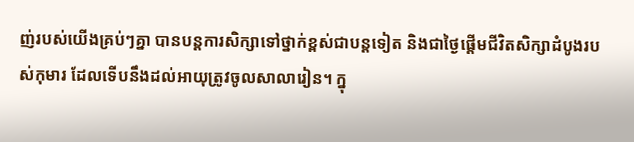ញ់របស់យើងគ្រប់ៗគ្នា បានបន្តការសិក្សាទៅថ្នាក់ខ្ពស់ជាបន្តទៀត និងជាថ្ងៃផ្តើមជីវិតសិក្សាដំបូងរបស់កុមារ ដែលទើបនឹងដល់អាយុត្រូវចូលសាលារៀន។ ក្នុ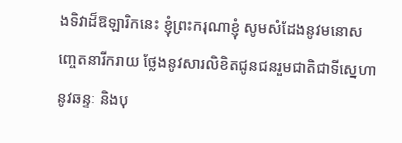ងទិវាដ៏ឱឡារិកនេះ ខ្ញុំព្រះករុណាខ្ញុំ សូមសំដែងនូវមនោសញ្ចេតនារីករាយ ថ្លែងនូវសារលិខិតជូនជនរួមជាតិជាទីស្នេហា នូវឆន្ទៈ និងបុ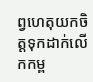ព្វហេតុយកចិត្តទុកដាក់លើកកម្ព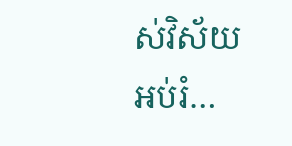ស់វិស័យអប់រំ…